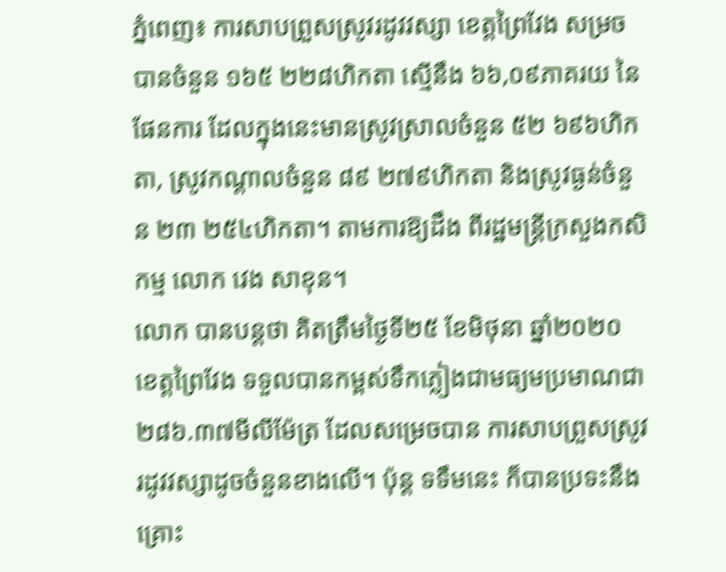ភ្នំពេញ៖ ការសាបព្រួសស្រូវរដូវវស្សា ខេត្តព្រៃវែង សម្រចបានចំនួន ១៦៥ ២២៨ហិកតា ស្មើនឹង ៦៦,០៩ភាគរយ នៃផែនការ ដែលក្នុងនេះមានស្រូវស្រាលចំនួន ៥២ ៦៩៦ហិកតា, ស្រូវកណ្ដាលចំនួន ៨៩ ២៧៩ហិកតា និងស្រូវធ្ងន់ចំនួន ២៣ ២៥៤ហិកតា។ តាមការឱ្យដឹង ពីរដ្ឋមន្រ្តីក្រសួងកសិកម្ម លោក វេង សាខុន។
លោក បានបន្តថា គិតត្រឹមថ្ងៃទី២៥ ខែមិថុនា ឆ្នាំ២០២០ ខេត្តព្រៃវែង ទទួលបានកម្ពស់ទឹកភ្លៀងជាមធ្យមប្រមាណជា ២៨៦.៣៧មីលីម៉ែត្រ ដែលសម្រេចបាន ការសាបព្រួសស្រូវរដូវវស្សាដូចចំនួនខាងលើ។ ប៉ុន្ត ទទឹមនេះ ក៏បានប្រទះនឹងគ្រោះ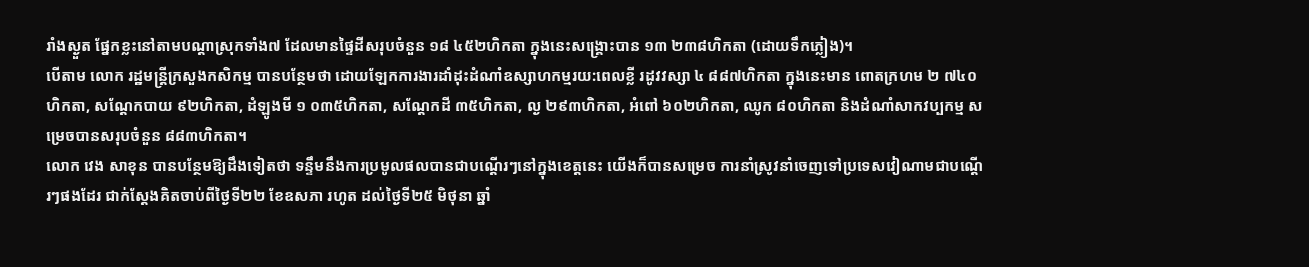រាំងស្ងួត ផ្នែកខ្លះនៅតាមបណ្តាស្រុកទាំង៧ ដែលមានផ្ទៃដីសរុបចំនួន ១៨ ៤៥២ហិកតា ក្នុងនេះសង្រ្គោះបាន ១៣ ២៣៨ហិកតា (ដោយទឹកភ្លៀង)។
បើតាម លោក រដ្ឋមន្រ្តីក្រសួងកសិកម្ម បានបន្ថែមថា ដោយឡែកការងារដាំដុះដំណាំឧស្សាហកម្មរយ:ពេលខ្លី រដូវវស្សា ៤ ៨៨៧ហិកតា ក្នុងនេះមាន ពោតក្រហម ២ ៧៤០ហិកតា, សណ្ដែកបាយ ៩២ហិកតា, ដំឡូងមី ១ ០៣៥ហិកតា, សណ្ដែកដី ៣៥ហិកតា, ល្ង ២៩៣ហិកតា, អំពៅ ៦០២ហិកតា, ឈូក ៨០ហិកតា និងដំណាំសាកវប្បកម្ម សម្រេចបានសរុបចំនួន ៨៨៣ហិកតា។
លោក វេង សាខុន បានបន្ថែមឱ្យដឹងទៀតថា ទន្ទឹមនឹងការប្រមូលផលបានជាបណ្តើរៗនៅក្នុងខេត្តនេះ យើងក៏បានសម្រេច ការនាំស្រូវនាំចេញទៅប្រទេសវៀណាមជាបណ្តើរៗផងដែរ ជាក់ស្តែងគិតចាប់ពីថ្ងៃទី២២ ខែឧសភា រហូត ដល់ថ្ងៃទី២៥ មិថុនា ឆ្នាំ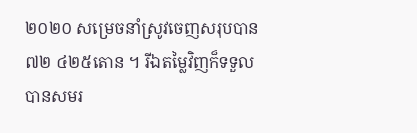២០២០ សម្រេចនាំស្រូវចេញសរុបបាន ៧២ ៤២៥តោន ។ រីឯតម្លៃវិញក៏ទទួលបានសមរ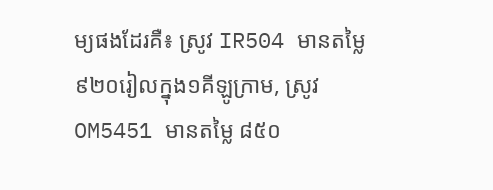ម្យផងដែរគឺ៖ ស្រូវ IR504 មានតម្លៃ ៩២០រៀលក្នុង១គីឡូក្រាម, ស្រូវ OM5451 មានតម្លៃ ៨៥០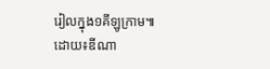រៀលក្នុង១គីឡូក្រាម៕
ដោយ៖ឌីណា